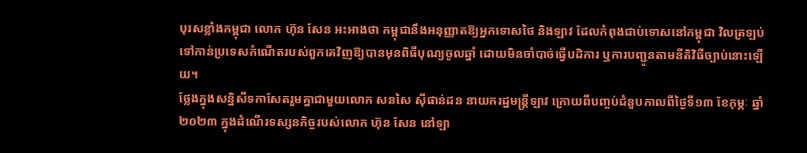បុរសខ្លាំងកម្ពុជា លោក ហ៊ុន សែន អះអាងថា កម្ពុជានឹងអនុញ្ញាតឱ្យអ្នកទោសថៃ និងឡាវ ដែលកំពុងជាប់ទោសនៅកម្ពុជា វិលត្រឡប់ទៅកាន់ប្រទេសកំណើតរបស់ពួកគេវិញឱ្យបានមុនពិធីបុណ្យចូលឆ្នាំ ដោយមិនចាំបាច់ធ្វើបដិការ ឬការបញ្ជូនតាមនីតិវិធីច្បាប់នោះឡើយ។
ថ្លែងក្នុងសន្និសីទកាសែតរួមគ្នាជាមួយលោក សនសៃ ស៊ីផាន់ដន នាយករដ្ឋមន្ត្រីឡាវ ក្រោយពីបញ្ចប់ជំនួបកាលពីថ្ងៃទី១៣ ខែកុម្ភៈ ឆ្នាំ២០២៣ ក្នុងដំណើរទស្សនកិច្ចរបស់លោក ហ៊ុន សែន នៅឡា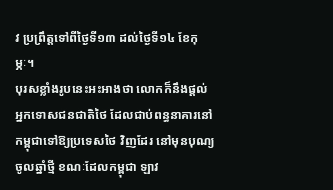វ ប្រព្រឹត្តទៅពីថ្ងៃទី១៣ ដល់ថ្ងៃទី១៤ ខែកុម្ភៈ។
បុរសខ្លាំងរូបនេះអះអាងថា លោកក៏នឹងផ្តល់អ្នកទោសជនជាតិថៃ ដែលជាប់ពន្ធនាគារនៅកម្ពុជាទៅឱ្យប្រទេសថៃ វិញដែរ នៅមុនបុណ្យចូលឆ្នាំថ្មី ខណៈដែលកម្ពុជា ឡាវ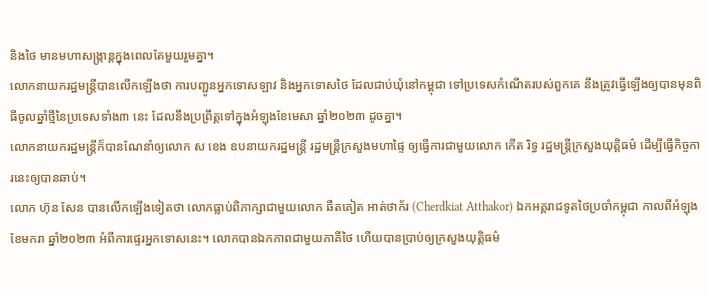និងថៃ មានមហាសង្ក្រាន្តក្នុងពេលតែមួយរួមគ្នា។
លោកនាយករដ្ឋមន្ត្រីបានលើកឡើងថា ការបញ្ជូនអ្នកទោសឡាវ និងអ្នកទោសថៃ ដែលជាប់ឃុំនៅកម្ពុជា ទៅប្រទេសកំណើតរបស់ពួកគេ នឹងត្រូវធ្វើឡើងឲ្យបានមុនពិធីចូលឆ្នាំថ្មីនៃប្រទេសទាំង៣ នេះ ដែលនឹងប្រព្រឹត្តទៅក្នុងអំឡុងខែមេសា ឆ្នាំ២០២៣ ដូចគ្នា។
លោកនាយករដ្ឋមន្ត្រីក៏បានណែនាំឲ្យលោក ស ខេង ឧបនាយករដ្ឋមន្ត្រី រដ្ឋមន្ត្រីក្រសួងមហាផ្ទៃ ឲ្យធ្វើការជាមួយលោក កើត រិទ្ធ រដ្ឋមន្ត្រីក្រសួងយុត្តិធម៌ ដើម្បីធ្វើកិច្ចការនេះឲ្យបានឆាប់។
លោក ហ៊ុន សែន បានលើកឡើងទៀតថា លោកធ្លាប់ពិភាក្សាជាមួយលោក ឆឺតគៀត អាត់ថាក័រ (Cherdkiat Atthakor) ឯកអគ្គរាជទូតថៃប្រចាំកម្ពុជា កាលពីអំឡុងខែមករា ឆ្នាំ២០២៣ អំពីការផ្ទេរអ្នកទោសនេះ។ លោកបានឯកភាពជាមួយភាគីថៃ ហើយបានប្រាប់ឲ្យក្រសួងយុត្តិធម៌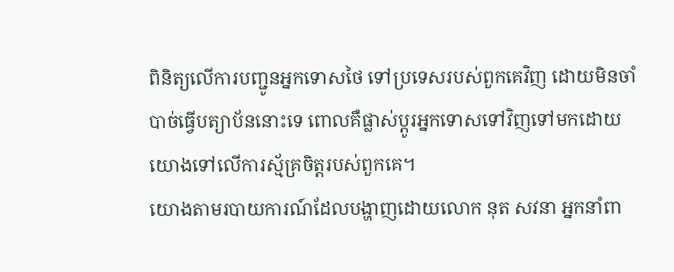ពិនិត្យលើការបញ្ជូនអ្នកទោសថៃ ទៅប្រទេសរបស់ពួកគេវិញ ដោយមិនចាំបាច់ធ្វើបត្យាប័ននោះទេ ពោលគឺផ្លាស់ប្ដូរអ្នកទោសទៅវិញទៅមកដោយយោងទៅលើការស្ម័គ្រចិត្តរបស់ពួកគេ។
យោងតាមរបាយការណ៍ដែលបង្ហាញដោយលោក នុត សវនា អ្នកនាំពា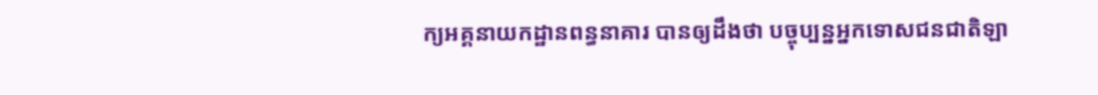ក្យអគ្គនាយកដ្ឋានពន្ធនាគារ បានឲ្យដឹងថា បច្ចុប្បន្នអ្នកទោសជនជាតិឡា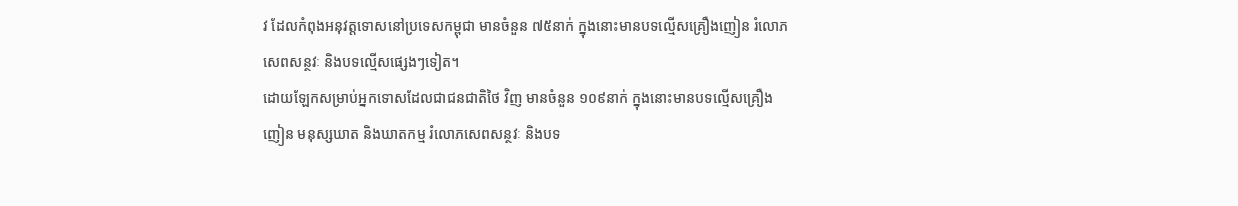វ ដែលកំពុងអនុវត្តទោសនៅប្រទេសកម្ពុជា មានចំនួន ៧៥នាក់ ក្នុងនោះមានបទល្មើសគ្រឿងញៀន រំលោភសេពសន្ថវៈ និងបទល្មើសផ្សេងៗទៀត។
ដោយឡែកសម្រាប់អ្នកទោសដែលជាជនជាតិថៃ វិញ មានចំនួន ១០៩នាក់ ក្នុងនោះមានបទល្មើសគ្រឿងញៀន មនុស្សឃាត និងឃាតកម្ម រំលោភសេពសន្ថវៈ និងបទ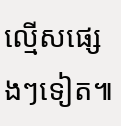ល្មើសផ្សេងៗទៀត៕